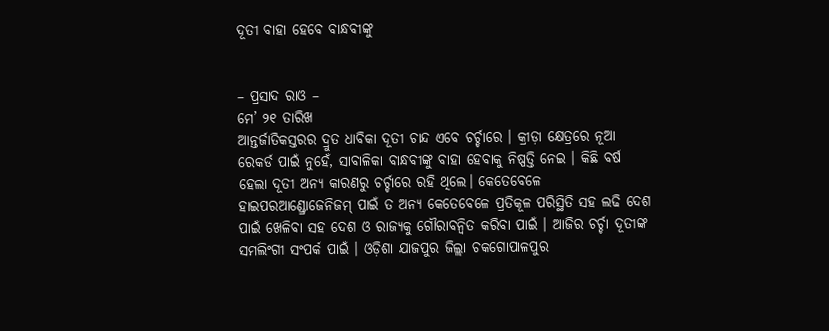ଦୂତୀ ବାହା ହେବେ ବାନ୍ଧବୀଙ୍କୁ


– ପ୍ରସାଦ ରାଓ –
ମେ’ ୨୧ ତାରିଖ
ଆନ୍ତର୍ଜାତିକସ୍ତରର ଦ୍ରୁତ ଧାବିକା ଦୂତୀ ଚାନ୍ଦ ଏବେ ଚର୍ଚ୍ଚାରେ । କ୍ରୀଡ଼ା କ୍ଷେତ୍ରରେ ନୂଆ ରେକର୍ଡ ପାଇଁ ନୁହେଁ, ସାବାଳିକା ବାନ୍ଧବୀଙ୍କୁ ବାହା ହେବାକୁ ନିଷ୍ପତ୍ତି ନେଇ । କିଛି ବର୍ଷ ହେଲା ଦୂତୀ ଅନ୍ୟ କାରଣରୁ ଚର୍ଚ୍ଚାରେ ରହି ଥିଲେ। କେତେବେଳେ ହାଇପରଆଣ୍ଡ୍ରୋଜେନିଜମ୍ ପାଇଁ ତ ଅନ୍ୟ କେତେବେଳେ ପ୍ରତିକୂଳ ପରିସ୍ଥିତି ସହ ଲଢି ଦେଶ ପାଇଁ ଖେଳିବା ସହ ଦେଶ ଓ ରାଜ୍ୟକୁ ଗୌରାବନ୍ୱିତ କରିବା ପାଇଁ । ଆଜିର ଚର୍ଚ୍ଚା ଦୂତୀଙ୍କ ସମଲିଂଗୀ ସଂପର୍କ ପାଇଁ । ଓଡ଼ିଶା ଯାଜପୁର ଜିଲ୍ଲା ଚକଗୋପାଳପୁର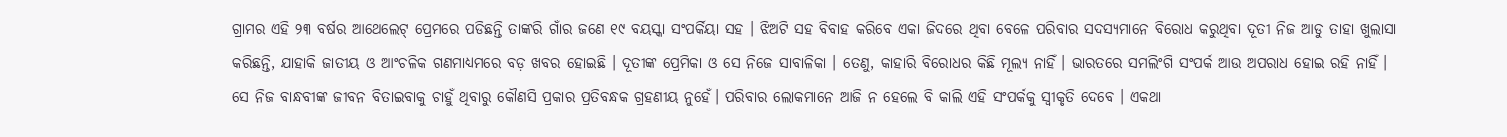ଗ୍ରାମର ଏହି ୨୩ ବର୍ଷର ଆଥେଲେଟ୍ ପ୍ରେମରେ ପଡିଛନ୍ତି ତାଙ୍କରି ଗାଁର ଜଣେ ୧୯ ବୟସ୍କା ସଂପର୍କିୟା ସହ । ଝିଅଟି ସହ ବିବାହ କରିବେ ଏକା ଜିଦରେ ଥିବା ବେଳେ ପରିବାର ସଦସ୍ୟମାନେ ବିରୋଧ କରୁଥିବା ଦୂତୀ ନିଜ ଆଡୁ ତାହା ଖୁଲାସା କରିଛନ୍ତି, ଯାହାକି ଜାତୀୟ ଓ ଆଂଚଳିକ ଗଣମାଧ୍ୟମରେ ବଡ଼ ଖବର ହୋଇଛି । ଦୂତୀଙ୍କ ପ୍ରେମିକା ଓ ସେ ନିଜେ ସାବାଳିକା । ତେଣୁ, କାହାରି ବିରୋଧର କିଛି ମୂଲ୍ୟ ନାହିଁ । ଭାରତରେ ସମଲିଂଗି ସଂପର୍କ ଆଉ ଅପରାଧ ହୋଇ ରହି ନାହିଁ । ସେ ନିଜ ବାନ୍ଧବୀଙ୍କ ଜୀବନ ବିତାଇବାକୁ ଚାହୁଁ ଥିବାରୁ କୌଣସି ପ୍ରକାର ପ୍ରତିବନ୍ଧକ ଗ୍ରହଣୀୟ ନୁହେଁ। ପରିବାର ଲୋକମାନେ ଆଜି ନ ହେଲେ ବି କାଲି ଏହି ସଂପର୍କକୁ ସ୍ୱୀକୃତି ଦେବେ । ଏକଥା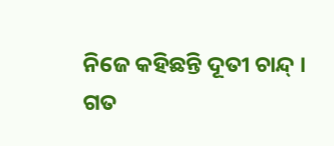ନିଜେ କହିଛନ୍ତି ଦୂତୀ ଚାନ୍ଦ୍ ।
ଗତ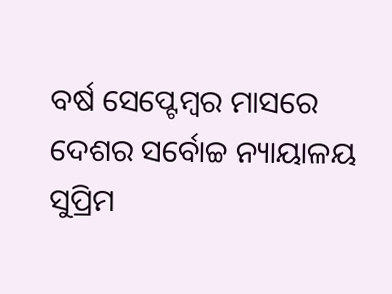ବର୍ଷ ସେପ୍ଟେମ୍ବର ମାସରେ ଦେଶର ସର୍ବୋଚ୍ଚ ନ୍ୟାୟାଳୟ ସୁପ୍ରିମ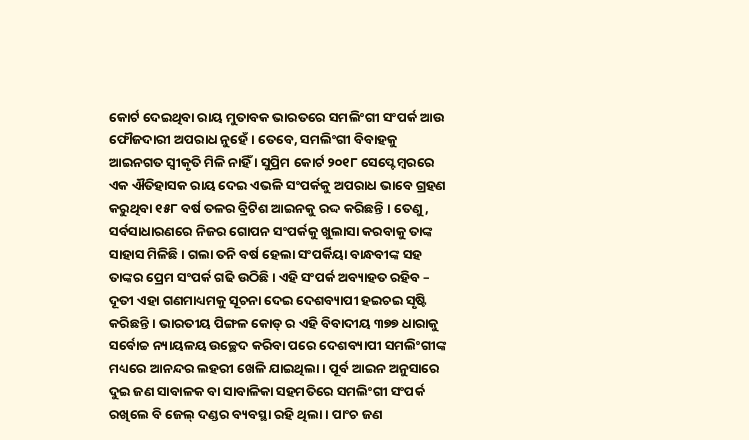କୋର୍ଟ ଦେଇଥିବା ରାୟ ମୁତାବକ ଭାରତରେ ସମଲିଂଗୀ ସଂପର୍କ ଆଉ ଫୌଜଦାରୀ ଅପରାଧ ନୁହେଁ । ତେବେ, ସମଲିଂଗୀ ବିବାହକୁ ଆଇନଗତ ସ୍ୱୀକୃତି ମିଳି ନାହିଁ । ସୁପ୍ରିମ କୋର୍ଟ ୨୦୧୮ ସେପ୍ଟେମ୍ବରରେ ଏକ ଐତିହାସକ ରାୟ ଦେଇ ଏଭଳି ସଂପର୍କକୁ ଅପରାଧ ଭାବେ ଗ୍ରହଣ କରୁଥିବା ୧୫୮ ବର୍ଷ ତଳର ବ୍ରିଟିଶ ଆଇନକୁ ରଦ୍ଦ କରିଛନ୍ତି । ତେଣୁ, ସର୍ବସାଧାରଣରେ ନିଜର ଗୋପନ ସଂପର୍କକୁ ଖୁଲାସା କରବାକୁ ତାଙ୍କ ସାହାସ ମିଳିଛି । ଗଲା ତନି ବର୍ଷ ହେଲା ସଂପର୍କିୟା ବାନ୍ଧବୀଙ୍କ ସହ ତାଙ୍କର ପ୍ରେମ ସଂପର୍କ ଗଢି ଉଠିଛି । ଏହି ସଂପର୍କ ଅବ୍ୟାହତ ରହିବ – ଦୂତୀ ଏହା ଗଣମାଧ୍ୟମକୁ ସୂଚନା ଦେଇ ଦେଶବ୍ୟାପୀ ହଇଚଇ ସୃଷ୍ଟି କରିଛନ୍ତି । ଭାରତୀୟ ପିଙ୍ଗଳ କୋଡ୍ ର ଏହି ବିବାଦୀୟ ୩୭୭ ଧାରାକୁ ସର୍ବୋଚ୍ଚ ନ୍ୟାୟଳୟ ଉଚ୍ଛେଦ କରିବା ପରେ ଦେଶବ୍ୟାପୀ ସମଲିଂଗୀଙ୍କ ମଧ୍ୟରେ ଆନନ୍ଦର ଲହରୀ ଖେଳି ଯାଇଥିଲା । ପୂର୍ବ ଆଇନ ଅନୁସାରେ ଦୁଇ ଜଣ ସାବାଳକ ବା ସାବାଳିକା ସହମତିରେ ସମଲିଂଗୀ ସଂପର୍କ ରଖିଲେ ବି ଜେଲ୍ ଦଣ୍ଡର ବ୍ୟବସ୍ଥା ରହି ଥିଲା । ପାଂଚ ଜଣ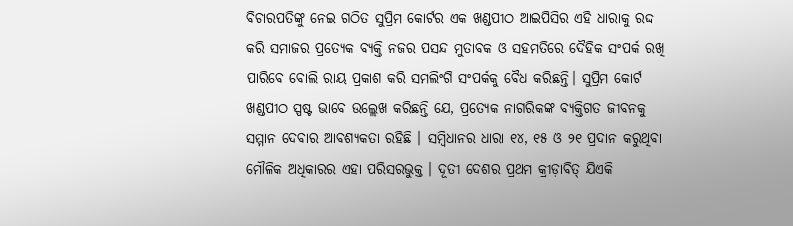ବିଚାରପତିଙ୍କୁ ନେଇ ଗଠିତ ସୁପ୍ରିମ କୋର୍ଟର ଏକ ଖଣ୍ଡପୀଠ ଆଇପିସିର ଏହି ଧାରାକୁ ରଦ୍ଦ କରି ସମାଜର ପ୍ରତ୍ୟେକ ବ୍ୟକ୍ତି ନଜର ପସନ୍ଦ ମୁତାବକ ଓ ସହମତିରେ ଦୈହିକ ସଂପର୍କ ରଖି ପାରିବେ ବୋଲି ରାୟ ପ୍ରକାଶ କରି ସମଲିଂଗି ସଂପର୍କକୁ ବୈଧ କରିଛନ୍ତି। ସୁପ୍ରିମ କୋର୍ଟ ଖଣ୍ଡପୀଠ ସ୍ପଷ୍ଟ ଭାବେ ଉଲ୍ଲେଖ କରିଛନ୍ତି ଯେ, ପ୍ରତ୍ୟେକ ନାଗରିକଙ୍କ ବ୍ୟକ୍ତିଗତ ଜୀବନକୁ ସମ୍ମାନ ଦେବାର ଆବଶ୍ୟକତା ରହିଛି । ସମ୍ବିଧାନର ଧାରା ୧୪, ୧୫ ଓ ୨୧ ପ୍ରଦାନ କରୁଥିବା ମୌଳିକ ଅଧିକାରର ଏହା ପରିସରଭୁକ୍ତ । ଦୂତୀ ଦେଶର ପ୍ରଥମ କ୍ରୀଡ଼ାବିତ୍ ଯିଏକି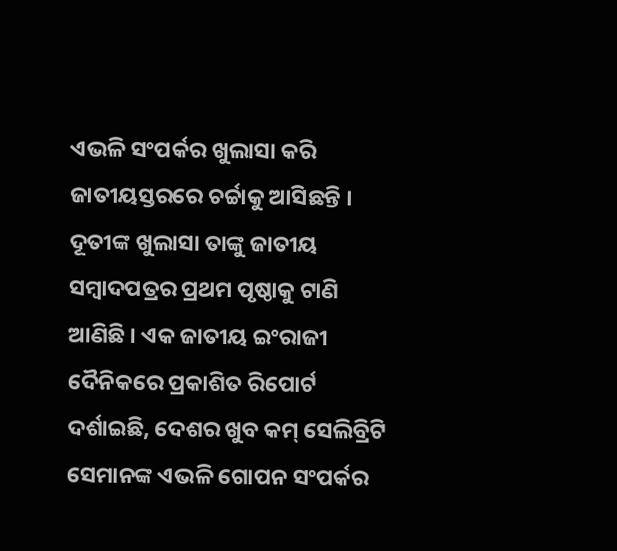ଏଭଳି ସଂପର୍କର ଖୁଲାସା କରି ଜାତୀୟସ୍ତରରେ ଚର୍ଚ୍ଚାକୁ ଆସିଛନ୍ତି ।
ଦୂତୀଙ୍କ ଖୁଲାସା ତାଙ୍କୁ ଜାତୀୟ ସମ୍ବାଦପତ୍ରର ପ୍ରଥମ ପୃଷ୍ଠାକୁ ଟାଣି ଆଣିଛି । ଏକ ଜାତୀୟ ଇଂରାଜୀ ଦୈନିକରେ ପ୍ରକାଶିତ ରିପୋର୍ଟ ଦର୍ଶାଇଛି, ଦେଶର ଖୁବ କମ୍ ସେଲିବ୍ରିଟି ସେମାନଙ୍କ ଏଭଳି ଗୋପନ ସଂପର୍କର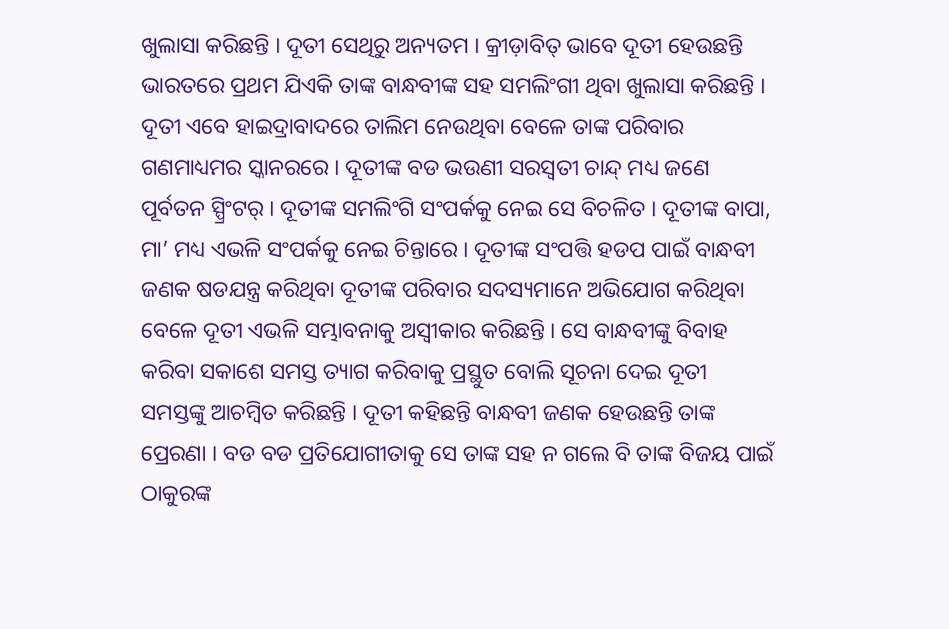ଖୁଲାସା କରିଛନ୍ତି । ଦୂତୀ ସେଥିରୁ ଅନ୍ୟତମ । କ୍ରୀଡ଼ାବିତ୍ ଭାବେ ଦୂତୀ ହେଉଛନ୍ତି ଭାରତରେ ପ୍ରଥମ ଯିଏକି ତାଙ୍କ ବାନ୍ଧବୀଙ୍କ ସହ ସମଲିଂଗୀ ଥିବା ଖୁଲାସା କରିଛନ୍ତି । ଦୂତୀ ଏବେ ହାଇଦ୍ରାବାଦରେ ତାଲିମ ନେଉଥିବା ବେଳେ ତାଙ୍କ ପରିବାର ଗଣମାଧ୍ୟମର ସ୍କାନରରେ । ଦୂତୀଙ୍କ ବଡ ଭଉଣୀ ସରସ୍ୱତୀ ଚାନ୍ଦ୍ ମଧ୍ୟ ଜଣେ ପୂର୍ବତନ ସ୍ପ୍ରିଂଟର୍ । ଦୂତୀଙ୍କ ସମଲିଂଗି ସଂପର୍କକୁ ନେଇ ସେ ବିଚଳିତ । ଦୂତୀଙ୍କ ବାପା, ମା’ ମଧ୍ୟ ଏଭଳି ସଂପର୍କକୁ ନେଇ ଚିନ୍ତାରେ । ଦୂତୀଙ୍କ ସଂପତ୍ତି ହଡପ ପାଇଁ ବାନ୍ଧବୀ ଜଣକ ଷଡଯନ୍ତ୍ର କରିଥିବା ଦୂତୀଙ୍କ ପରିବାର ସଦସ୍ୟମାନେ ଅଭିଯୋଗ କରିଥିବା ବେଳେ ଦୂତୀ ଏଭଳି ସମ୍ଭାବନାକୁ ଅସ୍ୱୀକାର କରିଛନ୍ତି । ସେ ବାନ୍ଧବୀଙ୍କୁ ବିବାହ କରିବା ସକାଶେ ସମସ୍ତ ତ୍ୟାଗ କରିବାକୁ ପ୍ରସ୍ଥୁତ ବୋଲି ସୂଚନା ଦେଇ ଦୂତୀ ସମସ୍ତଙ୍କୁ ଆଚମ୍ବିତ କରିଛନ୍ତି । ଦୂତୀ କହିଛନ୍ତି ବାନ୍ଧବୀ ଜଣକ ହେଉଛନ୍ତି ତାଙ୍କ ପ୍ରେରଣା । ବଡ ବଡ ପ୍ରତିଯୋଗୀତାକୁ ସେ ତାଙ୍କ ସହ ନ ଗଲେ ବି ତାଙ୍କ ବିଜୟ ପାଇଁ ଠାକୁରଙ୍କ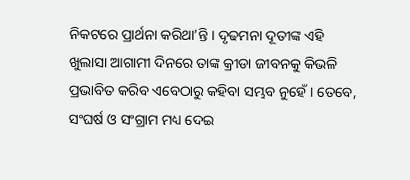ନିକଟରେ ପ୍ରାର୍ଥନା କରିଥା’ନ୍ତି । ଦୃଢମନା ଦୂତୀଙ୍କ ଏହି ଖୁଲାସା ଆଗାମୀ ଦିନରେ ତାଙ୍କ କ୍ରୀଡା ଜୀବନକୁ କିଭଳି ପ୍ରଭାବିତ କରିବ ଏବେଠାରୁ କହିବା ସମ୍ଭବ ନୁହେଁ । ତେବେ, ସଂଘର୍ଷ ଓ ସଂଗ୍ରାମ ମଧ୍ୟ ଦେଇ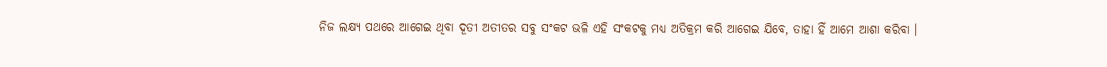ନିଜ ଲକ୍ଷ୍ୟ ପଥରେ ଆଗେଇ ଥିବା ଦୂତୀ ଅତୀତର ସବୁ ସଂକଟ ଭଳି ଏହି ସଂକଟକୁ ମଧ୍ୟ ଅତିକ୍ରମ କରି ଆଗେଇ ଯିବେ, ତାହା ହିଁ ଆମେ ଆଶା କରିବା ।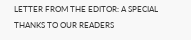LETTER FROM THE EDITOR: A SPECIAL THANKS TO OUR READERS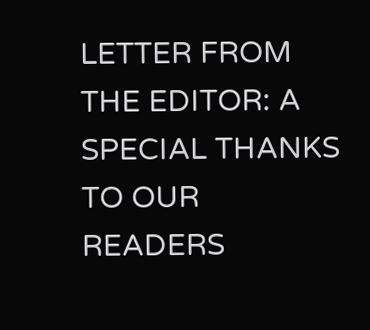LETTER FROM THE EDITOR: A SPECIAL THANKS TO OUR READERS